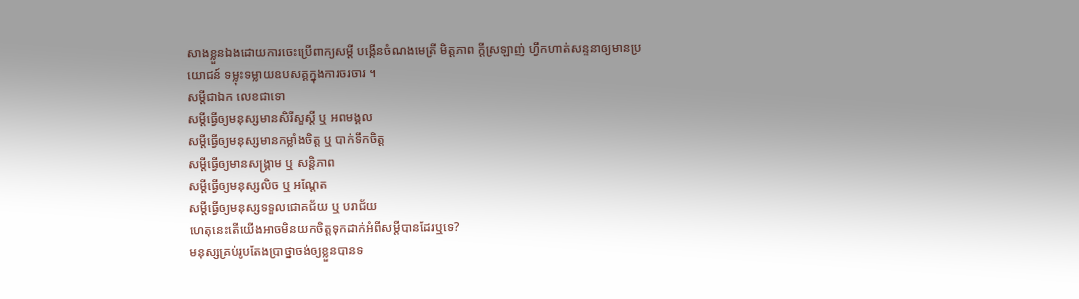សាងខ្លួនឯងដោយការចេះប្រើពាក្យសម្តី បង្កើនចំណងមេត្រី មិត្តភាព ក្តីស្រឡាញ់ ហ្វឹកហាត់សន្ទនាឲ្យមានប្រយោជន៍ ទម្លុះទម្លាយឧបសគ្គក្នុងការចរចារ ។
សម្តីជាឯក លេខជាទោ
សម្តីធ្វើឲ្យមនុស្សមានសិរីសួស្តី ឬ អពមង្គល
សម្តីធ្វើឲ្យមនុស្សមានកម្លាំងចិត្ត ឬ បាក់ទឹកចិត្ត
សម្តីធ្វើឲ្យមានសង្រ្គាម ឬ សន្តិភាព
សម្តីធ្វើឲ្យមនុស្សលិច ឬ អណ្តែត
សម្តីធ្វើឲ្យមនុស្សទទួលជោគជ័យ ឬ បរាជ័យ
ហេតុនេះតើយើងអាចមិនយកចិត្តទុកដាក់អំពីសម្តីបានដែរឬទេ?
មនុស្សគ្រប់រូបតែងប្រាថ្នាចង់ឲ្យខ្លួនបានទ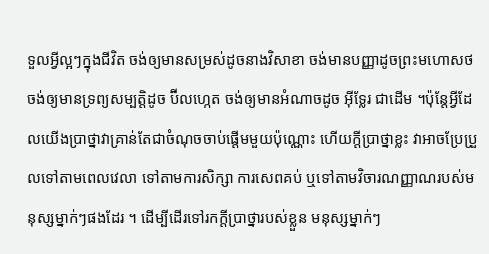ទួលអ្វីល្អៗក្នុងជីវិត ចង់ឲ្យមានសម្រស់ដូចនាងវិសាខា ចង់មានបញ្ញាដូចព្រះមហោសថ ចង់ឲ្យមានទ្រព្យសម្បត្តិដូច ប៊ីលហ្កេត ចង់ឲ្យមានអំណាចដូច អ៊ីទ្លែរ ជាដើម ។ប៉ុន្តែអ្វីដែលយើងប្រាថ្នាវាគ្រាន់តែជាចំណុចចាប់ផ្តើមមួយប៉ុណ្ណោះ ហើយក្តីប្រាថ្នាខ្លះ វាអាចប្រែប្រួលទៅតាមពេលវេលា ទៅតាមការសិក្សា ការសេពគប់ ឬទៅតាមវិចារណញ្ញាណរបស់មនុស្សម្នាក់ៗផងដែរ ។ ដើម្បីដើរទៅរកក្តីប្រាថ្នារបស់ខ្លួន មនុស្សម្នាក់ៗ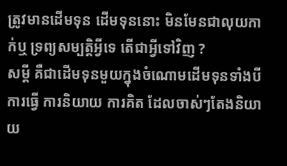ត្រូវមានដើមទុន ដើមទុននោះ មិនមែនជាលុយកាក់ឬ ទ្រព្យសម្បត្តិអ្វីទេ តើជាអ្វីទៅវិញ ?
សម្តី គឺជាដើមទុនមួយក្នុងចំណោមដើមទុនទាំងបី ការធ្វើ ការនិយាយ ការគិត ដែលចាស់ៗតែងនិយាយ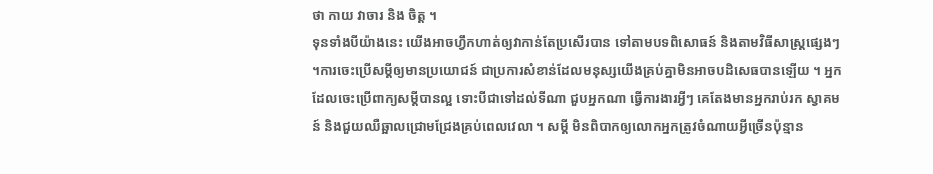ថា កាយ វាចារ និង ចិត្ត ។
ទុនទាំងបីយ៉ាងនេះ យើងអាចហ្វឹកហាត់ឲ្យវាកាន់តែប្រសើរបាន ទៅតាមបទពិសោធន៍ និងតាមវិធីសាស្រ្តផ្សេងៗ ។ការចេះប្រើសម្តីឲ្យមានប្រយោជន៍ ជាប្រការសំខាន់ដែលមនុស្សយើងគ្រប់គ្នាមិនអាចបដិសេធបានឡើយ ។ អ្នកដែលចេះប្រើពាក្យសម្តីបានល្អ ទោះបីជាទៅដល់ទីណា ជួបអ្នកណា ធ្វើការងារអ្វីៗ គេតែងមានអ្នករាប់រក ស្វាគមន៍ និងជួយឈឺឆ្អាលជ្រោមជ្រែងគ្រប់ពេលវេលា ។ សម្តី មិនពិបាកឲ្យលោកអ្នកត្រូវចំណាយអ្វីច្រើនប៉ុន្មាន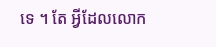ទេ ។ តែ អ្វីដែលលោក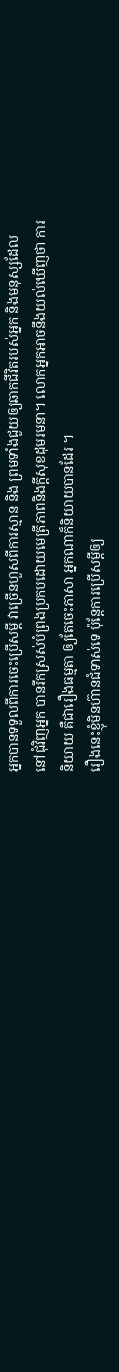អ្នកបានទទួលពីការចេះប្រើសម្តី វាច្រើនហួសពីការស្មាន និង ព្រមទាំងជួយឲ្យឆាកជីវិតរបស់អ្នក និងមនុស្សដែលនៅជុំវិញអ្នក បានរីកស្រស់បំព្រងប្រកបដោយមេត្រីភាពនិងក្តីសុខដុមរមនា។ លោកអ្នកអាចនឹងយល់ឃើញថា ការនិយាយ គឺជារឿងធម្មតា ឲ្យតែចេះភាសា អ្នកណាក៏និយាយបានដែរ ។
រឿងនេះខ្ញុំមិនហ៊ានជំទាស់ទេ ប៉ុន្តែការប្រើសម្តីឲ្យ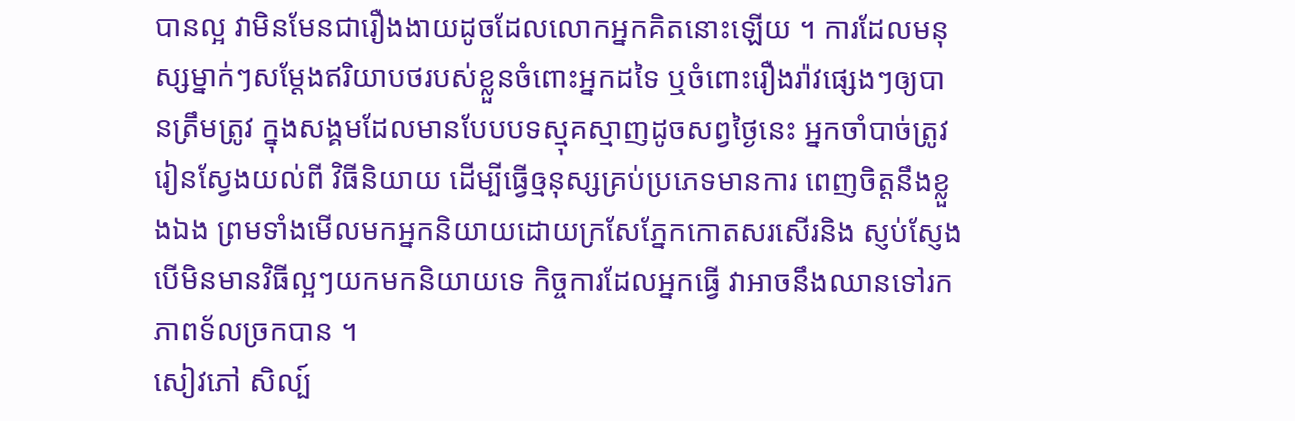បានល្អ វាមិនមែនជារឿងងាយដូចដែលលោកអ្នកគិតនោះឡើយ ។ ការដែលមនុស្សម្នាក់ៗសម្តែងឥរិយាបថរបស់ខ្លួនចំពោះអ្នកដទៃ ឬចំពោះរឿងរ៉ាវផ្សេងៗឲ្យបានត្រឹមត្រូវ ក្នុងសង្គមដែលមានបែបបទស្មុគស្មាញដូចសព្វថ្ងៃនេះ អ្នកចាំបាច់ត្រូវរៀនស្វែងយល់ពី វិធីនិយាយ ដើម្បីធ្វើឲ្មនុស្សគ្រប់ប្រភេទមានការ ពេញចិត្តនឹងខ្លួងឯង ព្រមទាំងមើលមកអ្នកនិយាយដោយក្រសែភ្នែកកោតសរសើរនិង ស្ញប់ស្ញែង បើមិនមានវិធីល្អៗយកមកនិយាយទេ កិច្ចការដែលអ្នកធ្វើ វាអាចនឹងឈានទៅរកភាពទ័លច្រកបាន ។
សៀវភៅ សិល្ប៍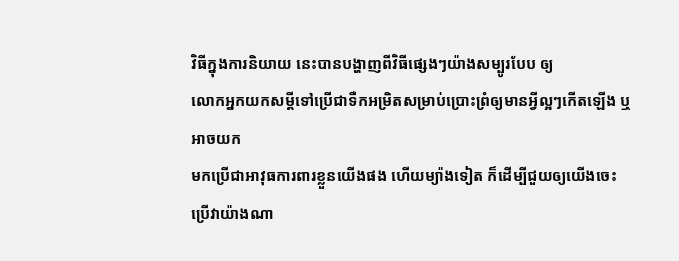វិធីក្នុងការនិយាយ នេះបានបង្ហាញពីវិធីផ្សេងៗយ៉ាងសម្បូរបែប ឲ្យ
លោកអ្នកយកសម្តីទៅប្រើជាទឺកអម្រិតសម្រាប់ប្រោះព្រំឲ្យមានអ្វីល្អៗកើតឡើង ឬអាចយក
មកប្រើជាអាវុធការពារខ្លួនយើងផង ហើយម្យ៉ាងទៀត ក៏ដើម្បីជួយឲ្យយើងចេះប្រើវាយ៉ាងណា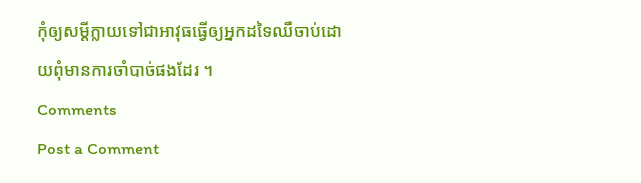កុំឲ្យសម្តីក្លាយទៅជាអាវុធធ្វើឲ្យអ្នកដទៃឈឺចាប់ដោយពុំមានការចាំបាច់ផងដែរ ។
Comments
Post a Comment